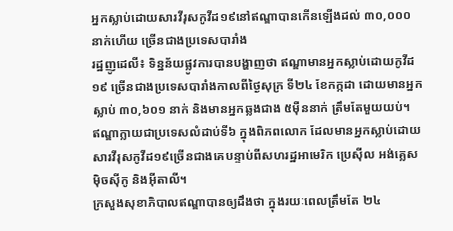អ្នកស្លាប់ដោយសារវីរុសកូវីដ១៩នៅឥណ្ឌាបានកើនឡើងដល់ ៣០,០០០ នាក់ហើយ ច្រើនជាងប្រទេសបារាំង
រដ្ឋញូដេលី៖ ទិន្នន័យផ្លូវការបានបង្ហាញថា ឥណ្ឌាមានអ្នកស្លាប់ដោយកូវីដ១៩ ច្រើនជាងប្រទេសបារាំងកាលពីថ្ងៃសុក្រ ទី២៤ ខែកក្កដា ដោយមានអ្នកស្លាប់ ៣០,៦០១ នាក់ និងមានអ្នកឆ្លងជាង ៥ម៉ឺននាក់ ត្រឹមតែមួយយប់។
ឥណ្ឌាក្លាយជាប្រទេសលំដាប់ទី៦ ក្នុងពិភពលោក ដែលមានអ្នកស្លាប់ដោយសារវីរុសកូវីដ១៩ច្រើនជាងគេបន្ទាប់ពីសហរដ្ឋអាមេរិក ប្រេស៊ីល អង់គ្លេស ម៉ិចស៊ីកូ និងអ៊ីតាលី។
ក្រសួងសុខាភិបាលឥណ្ឌាបានឲ្យដឹងថា ក្នុងរយៈពេលត្រឹមតែ ២៤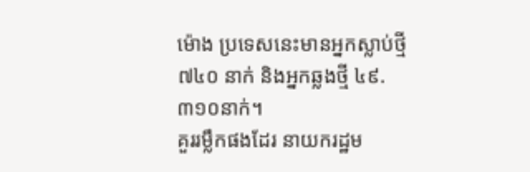ម៉ោង ប្រទេសនេះមានអ្នកស្លាប់ថ្មី៧៤០ នាក់ និងអ្នកឆ្លងថ្មី ៤៩.៣១០នាក់។
គួររម្លឹកផងដែរ នាយករដ្ឋម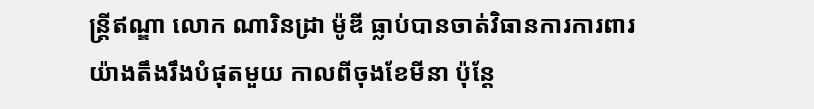ន្រ្តីឥណ្ឌា លោក ណារិនដ្រា ម៉ូឌី ធ្លាប់បានចាត់វិធានការការពារយ៉ាងតឹងរឹងបំផុតមួយ កាលពីចុងខែមីនា ប៉ុន្តែ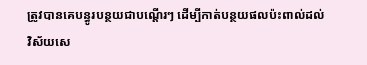ត្រូវបានគេបន្ធូរបន្ថយជាបណ្តើរៗ ដើម្បីកាត់បន្ថយផលប៉ះពាល់ដល់
វិស័យសេ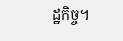ដ្ឋកិច្ច។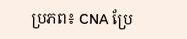ប្រភព៖ CNA ប្រែ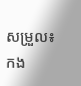សម្រួល៖ កង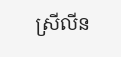ស្រីលីន